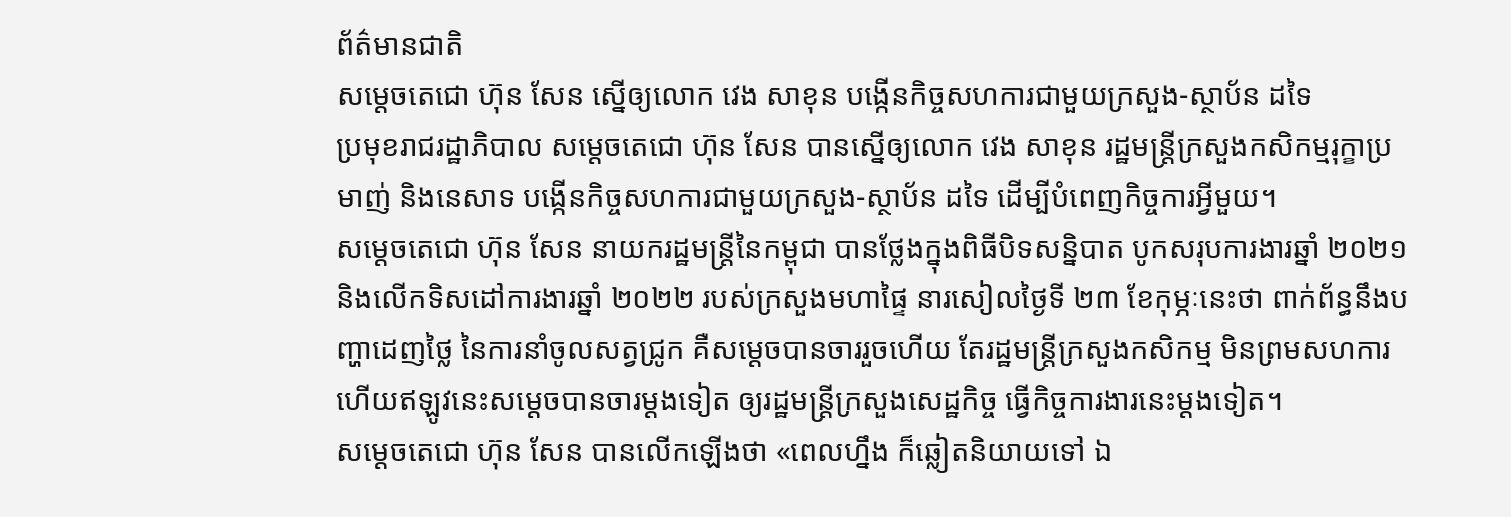ព័ត៌មានជាតិ
សម្ដេចតេជោ ហ៊ុន សែន ស្នើឲ្យលោក វេង សាខុន បង្កើនកិច្ចសហការជាមួយក្រសួង-ស្ថាប័ន ដទៃ
ប្រមុខរាជរដ្ឋាភិបាល សម្ដេចតេជោ ហ៊ុន សែន បានស្នើឲ្យលោក វេង សាខុន រដ្ឋមន្ត្រីក្រសួងកសិកម្មរុក្ខាប្រមាញ់ និងនេសាទ បង្កើនកិច្ចសហការជាមួយក្រសួង-ស្ថាប័ន ដទៃ ដើម្បីបំពេញកិច្ចការអ្វីមួយ។
សម្ដេចតេជោ ហ៊ុន សែន នាយករដ្ឋមន្ត្រីនៃកម្ពុជា បានថ្លែងក្នុងពិធីបិទសន្និបាត បូកសរុបការងារឆ្នាំ ២០២១ និងលើកទិសដៅការងារឆ្នាំ ២០២២ របស់ក្រសួងមហាផ្ទៃ នារសៀលថ្ងៃទី ២៣ ខែកុម្ភៈនេះថា ពាក់ព័ន្ធនឹងបញ្ហាដេញថ្លៃ នៃការនាំចូលសត្វជ្រូក គឺសម្ដេចបានចាររួចហើយ តែរដ្ឋមន្ត្រីក្រសួងកសិកម្ម មិនព្រមសហការ ហើយឥឡូវនេះសម្ដេចបានចារម្ដងទៀត ឲ្យរដ្ឋមន្ត្រីក្រសួងសេដ្ឋកិច្ច ធ្វើកិច្ចការងារនេះម្ដងទៀត។
សម្ដេចតេជោ ហ៊ុន សែន បានលើកឡើងថា «ពេលហ្នឹង ក៏ឆ្លៀតនិយាយទៅ ឯ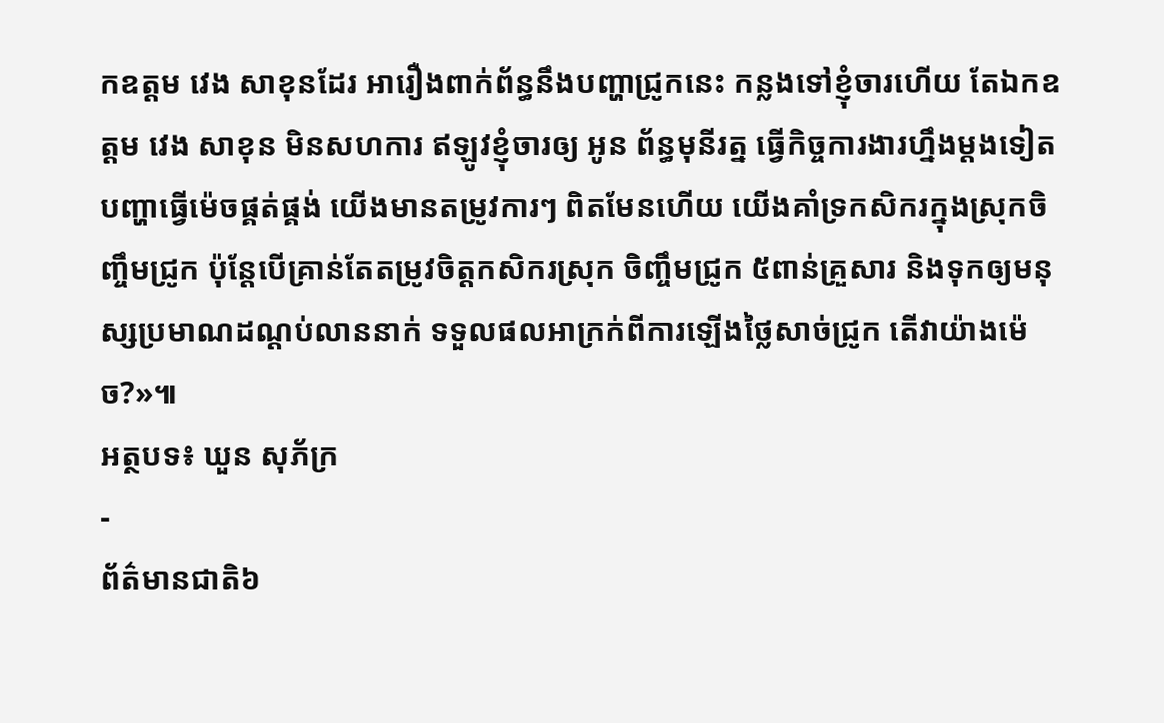កឧត្ដម វេង សាខុនដែរ អារឿងពាក់ព័ន្ធនឹងបញ្ហាជ្រូកនេះ កន្លងទៅខ្ញុំចារហើយ តែឯកឧត្ដម វេង សាខុន មិនសហការ ឥឡូវខ្ញុំចារឲ្យ អូន ព័ន្ធមុនីរត្ន ធ្វើកិច្ចការងារហ្នឹងម្ដងទៀត បញ្ហាធ្វើម៉េចផ្គត់ផ្គង់ យើងមានតម្រូវការៗ ពិតមែនហើយ យើងគាំទ្រកសិករក្នុងស្រុកចិញ្ចឹមជ្រូក ប៉ុន្តែបើគ្រាន់តែតម្រូវចិត្តកសិករស្រុក ចិញ្ចឹមជ្រូក ៥ពាន់គ្រួសារ និងទុកឲ្យមនុស្សប្រមាណដណ្ដប់លាននាក់ ទទួលផលអាក្រក់ពីការឡើងថ្លៃសាច់ជ្រូក តើវាយ៉ាងម៉េច?»៕
អត្ថបទ៖ ឃួន សុភ័ក្រ
-
ព័ត៌មានជាតិ៦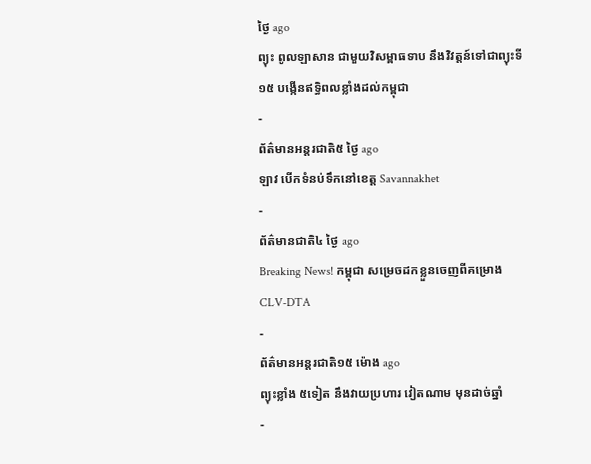ថ្ងៃ ago
ព្យុះ ពូលឡាសាន ជាមួយវិសម្ពាធទាប នឹងវិវត្តន៍ទៅជាព្យុះទី១៥ បង្កើនឥទ្ធិពលខ្លាំងដល់កម្ពុជា
-
ព័ត៌មានអន្ដរជាតិ៥ ថ្ងៃ ago
ឡាវ បើកទំនប់ទឹកនៅខេត្ត Savannakhet
-
ព័ត៌មានជាតិ៤ ថ្ងៃ ago
Breaking News! កម្ពុជា សម្រេចដកខ្លួនចេញពីគម្រោងCLV-DTA
-
ព័ត៌មានអន្ដរជាតិ១៥ ម៉ោង ago
ព្យុះខ្លាំង ៥ទៀត នឹងវាយប្រហារ វៀតណាម មុនដាច់ឆ្នាំ
-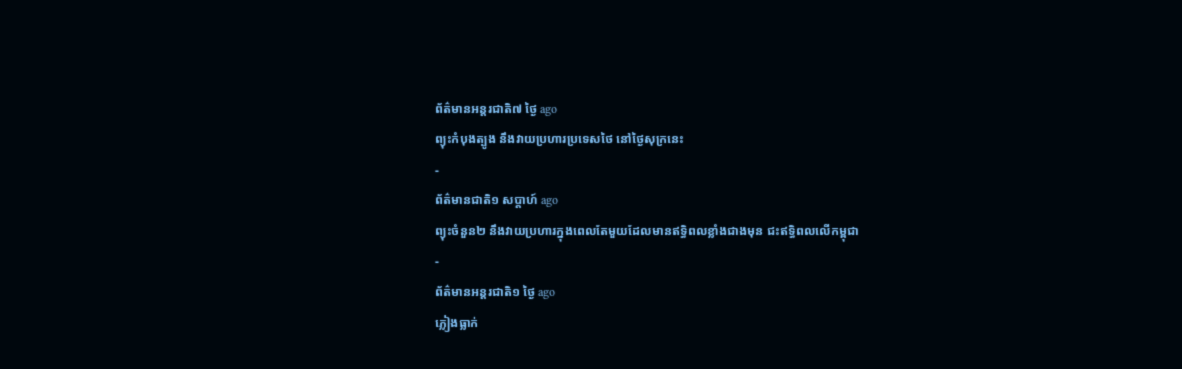ព័ត៌មានអន្ដរជាតិ៧ ថ្ងៃ ago
ព្យុះកំបុងត្បូង នឹងវាយប្រហារប្រទេសថៃ នៅថ្ងៃសុក្រនេះ
-
ព័ត៌មានជាតិ១ សប្តាហ៍ ago
ព្យុះចំនួន២ នឹងវាយប្រហារក្នុងពេលតែមួយដែលមានឥទ្ធិពលខ្លាំងជាងមុន ជះឥទ្ធិពលលើកម្ពុជា
-
ព័ត៌មានអន្ដរជាតិ១ ថ្ងៃ ago
ភ្លៀងធ្លាក់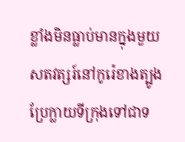ខ្លាំងមិនធ្លាប់មានក្នុងមួយសតវត្សរ៍នៅកូរ៉េខាងត្បូង ប្រែក្លាយទីក្រុងទៅជាទ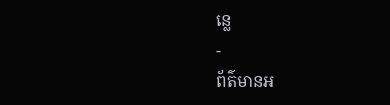ន្លេ
-
ព័ត៌មានអ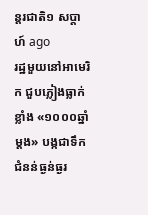ន្ដរជាតិ១ សប្តាហ៍ ago
រដ្ឋមួយនៅអាមេរិក ជួបភ្លៀងធ្លាក់ខ្លាំង «១០០០ឆ្នាំម្តង» បង្កជាទឹកជំនន់ធ្ងន់ធ្ងរ